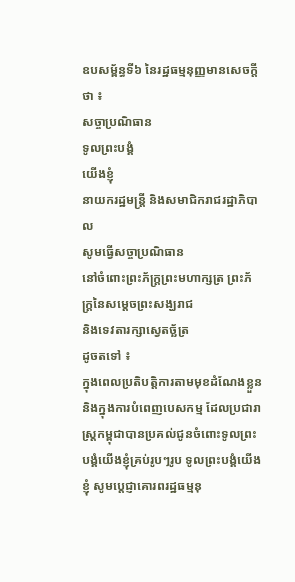ឧបសម្ព័ន្ធទី៦ នៃរដ្ឋធម្មនុញ្ញមានសេចក្តីថា ៖
សច្ចាប្រណិធាន
ទូលព្រះបង្គំ
យើងខ្ញុំ
នាយករដ្ឋមន្ត្រី និងសមាជិករាជរដ្ឋាភិបាល
សូមធ្វើសច្ចាប្រណិធាន
នៅចំពោះព្រះភ័ក្រ្តព្រះមហាក្សត្រ ព្រះភ័ក្រ្តនៃសម្តេចព្រះសង្ឃរាជ
និងទេវតារក្សាស្វេតច្ឆ័ត្រ
ដូចតទៅ ៖
ក្នុងពេលប្រតិបត្តិការតាមមុខដំណែងខ្លួន និងក្នុងការបំពេញបេសកម្ម ដែលប្រជារាស្ត្រកម្ពុជាបានប្រគល់ជូនចំពោះទូលព្រះបង្គំយើងខ្ញុំគ្រប់រូបៗរូប ទូលព្រះបង្គំយើងខ្ញុំ សូមប្តេជ្ញាគោរពរដ្ឋធម្មនុ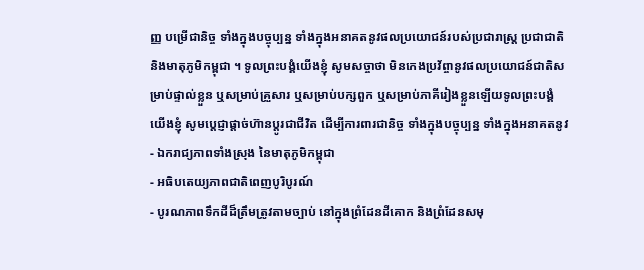ញ្ញ បម្រើជានិច្ច ទាំងក្នុងបច្ចុប្បន្ន ទាំងក្នុងអនាគតនូវផលប្រយោជន៍របស់ប្រជារាស្រ្ត ប្រជាជាតិ និងមាតុភូមិកម្ពុជា ។ ទូលព្រះបង្គំយើងខ្ញុំ សូមសច្ចាថា មិនកេងប្រវ័ព្ចានូវផលប្រយោជន៍ជាតិសម្រាប់ផ្ទាល់ខ្លួន ឬសម្រាប់គ្រួសារ ឬសម្រាប់បក្សពួក ឬសម្រាប់ភាគីរៀងខ្លួនឡើយទូលព្រះបង្គំយើងខ្ញុំ សូមបេ្តជ្ញាផ្តាច់ហ៊ានប្តូរជាជីវិត ដើម្បីការពារជានិច្ច ទាំងក្នុងបច្ចុប្បន្ន ទាំងក្នុងអនាគតនូវ
- ឯករាជ្យភាពទាំងស្រុង នៃមាតុភូមិកម្ពុជា
- អធិបតេយ្យភាពជាតិពេញបូរិបូរណ៍
- បូរណភាពទឹកដីដ៏ត្រឹមត្រូវតាមច្បាប់ នៅក្នុងព្រំដែនដីគោក និងព្រំដែនសមុ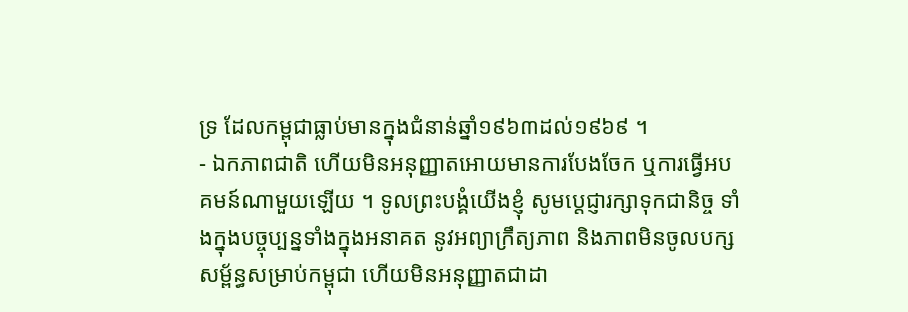ទ្រ ដែលកម្ពុជាធ្លាប់មានក្នុងជំនាន់ឆ្នាំ១៩៦៣ដល់១៩៦៩ ។
- ឯកភាពជាតិ ហើយមិនអនុញ្ញាតអោយមានការបែងចែក ឬការធ្វើអបគមន៍ណាមួយឡើយ ។ ទូលព្រះបង្គំយើងខ្ញុំ សូមប្តេជ្ញារក្សាទុកជានិច្ច ទាំងក្នុងបច្ចុប្បន្នទាំងក្នុងអនាគត នូវអព្យាក្រឹត្យភាព និងភាពមិនចូលបក្សសម្ព័ន្ធសម្រាប់កម្ពុជា ហើយមិនអនុញ្ញាតជាដា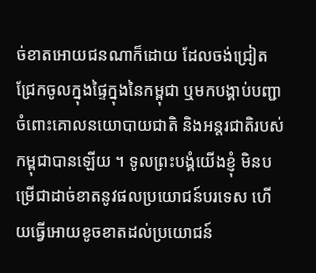ច់ខាតអោយជនណាក៏ដោយ ដែលចង់ជ្រៀតជ្រែកចូលក្នុងផ្ទៃក្នុងនៃកម្ពុជា ឬមកបង្គាប់បញ្ជាចំពោះគោលនយោបាយជាតិ និងអន្តរជាតិរបស់កម្ពុជាបានឡើយ ។ ទូលព្រះបង្គំយើងខ្ញុំ មិនបម្រើជាដាច់ខាតនូវផលប្រយោជន៍បរទេស ហើយធ្វើអោយខូចខាតដល់ប្រយោជន៍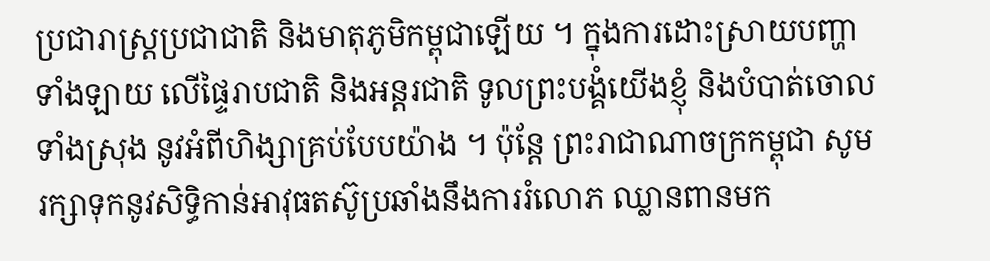ប្រជារាស្រ្តប្រជាជាតិ និងមាតុភូមិកម្ពុជាឡើយ ។ ក្នុងការដោះស្រាយបញ្ហាទាំងឡាយ លើផ្ទៃរាបជាតិ និងអន្តរជាតិ ទូលព្រះបង្គំយើងខ្ញុំ និងបំបាត់ចោលទាំងស្រុង នូវអំពីហិង្សាគ្រប់បែបយ៉ាង ។ ប៉ុន្តែ ព្រះរាជាណាចក្រកម្ពុជា សូមរក្សាទុកនូវសិទ្ធិកាន់អាវុធតស៊ូប្រឆាំងនឹងការរំលោភ ឈ្លានពានមក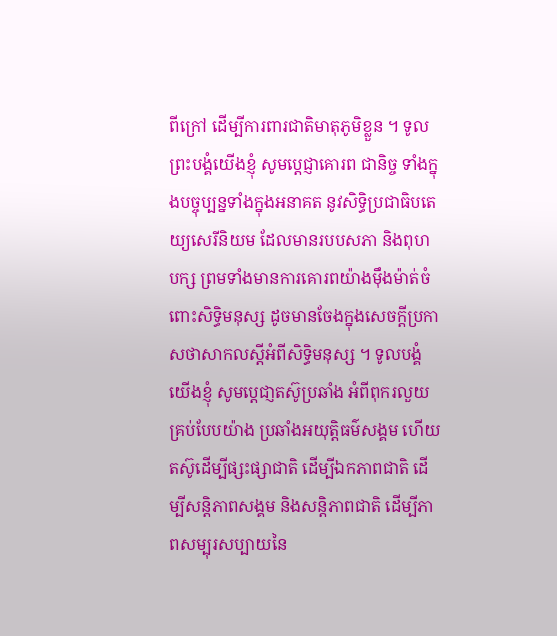ពីក្រៅ ដើម្បីការពារជាតិមាតុភូមិខ្លួន ។ ទូលព្រះបង្គំយើងខ្ញុំ សូមប្តេជ្ញាគោរព ជានិច្ច ទាំងក្នុងបច្ចុប្បន្នទាំងក្នុងអនាគត នូវសិទ្ធិប្រជាធិបតេយ្យសេរីនិយម ដែលមានរបបសភា និងពុហបក្ស ព្រមទាំងមានការគោរពយ៉ាងម៉ឹងម៉ាត់ចំពោះសិទ្ធិមនុស្ស ដូចមានចែងក្នុងសេចក្តីប្រកាសថាសាកលស្តីអំពីសិទ្ធិមនុស្ស ។ ទូលបង្គំយើងខ្ញុំ សូមប្តេជា្ញតស៊ូប្រឆាំង អំពីពុករលួយគ្រប់បែបយ៉ាង ប្រឆាំងអយុត្តិធម៌សង្គម ហើយតស៊ូដើម្បីផ្សះផ្សាជាតិ ដើម្បីឯកភាពជាតិ ដើម្បីសន្តិភាពសង្គម និងសន្តិភាពជាតិ ដើម្បីភាពសម្បុរសប្បាយនៃ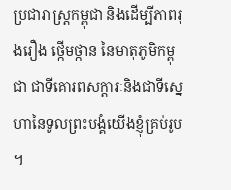ប្រជារាស្រ្តកម្ពុជា និងដើម្បីភាពរុងរឿង ថ្កើមថ្កាន នៃមាតុភូមិកម្ពុជា ជាទីគោរពសក្តារៈនិងជាទីស្នេហានៃទូលព្រះបង្គំយើងខ្ញុំគ្រប់រូប ។